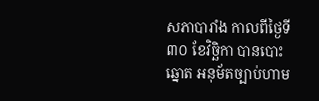សភាបារាំង កាលពីថ្ងៃទី៣០ ខែវិច្ឆិកា បានបោះឆ្នោត អនុម័តច្បាប់ហាម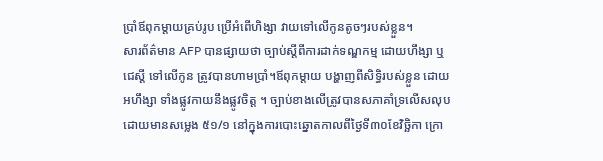ប្រាំឪពុកម្តាយគ្រប់រូប ប្រើអំពើហិង្សា វាយទៅលើកូនតូចៗរបស់ខ្លួន។
សារព័ត៌មាន AFP បានផ្សាយថា ច្បាប់ស្តីពីការដាក់ទណ្ឌកម្ម ដោយហឹង្សា ឬជេស្តី ទៅលើកូន ត្រូវបានហាមប្រាំ។ឪពុកម្តាយ បង្ហាញពីសិទ្ធិរបស់ខ្លួន ដោយអហឹង្សា ទាំងផ្លូវកាយនឹងផ្លូវចិត្ត ។ ច្បាប់ខាងលើត្រូវបានសភាគាំទ្រលើសលុប ដោយមានសម្លេង ៥១/១ នៅក្នុងការបោះឆ្នោតកាលពីថ្ងៃទី៣០ខែវិច្ឆិកា ក្រោ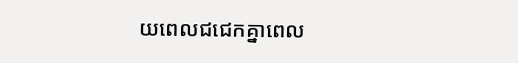យពេលជជេកគ្នាពេល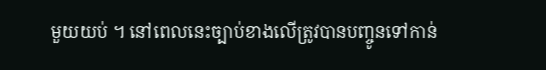មួយយប់ ។ នៅពេលនេះច្បាប់ខាងលើត្រូវបានបញ្ចូនទៅកាន់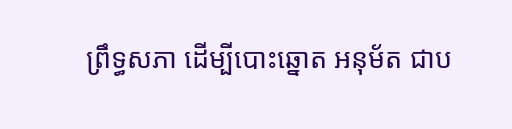ព្រឹទ្ធសភា ដើម្បីបោះឆ្នោត អនុម័ត ជាប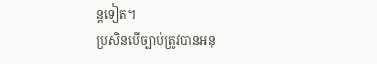ន្តទៀត។
ប្រសិនបើច្បាប់ត្រូវបានអនុ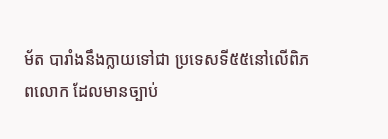ម័ត បារាំងនឹងក្លាយទៅជា ប្រទេសទី៥៥នៅលើពិភពលោក ដែលមានច្បាប់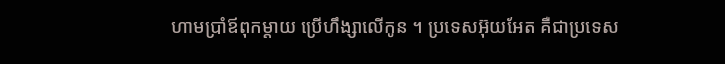ហាមប្រាំឪពុកម្តាយ ប្រើហឹង្សាលើកូន ។ ប្រទេសអ៊ុយអែត គឺជាប្រទេស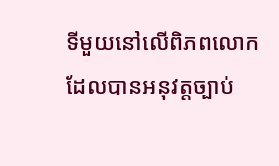ទីមួយនៅលើពិភពលោក ដែលបានអនុវត្តច្បាប់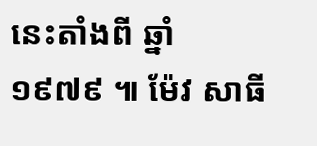នេះតាំងពី ឆ្នាំ ១៩៧៩ ៕ ម៉ែវ សាធី